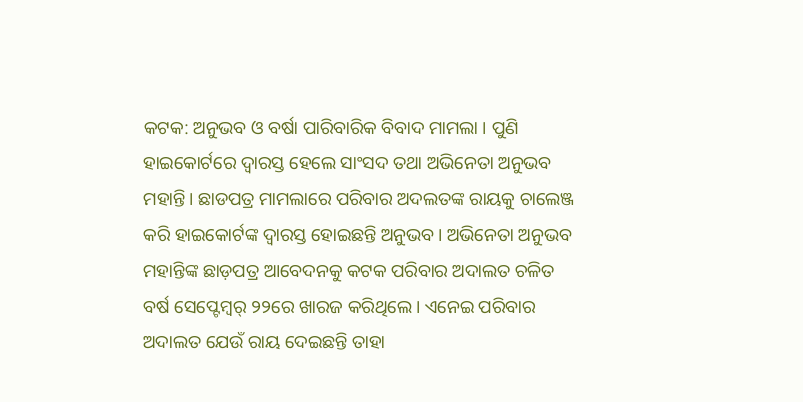କଟକ: ଅନୁଭବ ଓ ବର୍ଷା ପାରିବାରିକ ବିବାଦ ମାମଲା । ପୁଣି ହାଇକୋର୍ଟରେ ଦ୍ୱାରସ୍ତ ହେଲେ ସାଂସଦ ତଥା ଅଭିନେତା ଅନୁଭବ ମହାନ୍ତି। ଛାଡପତ୍ର ମାମଲାରେ ପରିବାର ଅଦଲତଙ୍କ ରାୟକୁ ଚାଲେଞ୍ଜ କରି ହାଇକୋର୍ଟଙ୍କ ଦ୍ୱାରସ୍ତ ହୋଇଛନ୍ତି ଅନୁଭବ। ଅଭିନେତା ଅନୁଭବ ମହାନ୍ତିଙ୍କ ଛାଡ଼ପତ୍ର ଆବେଦନକୁ କଟକ ପରିବାର ଅଦାଲତ ଚଳିତ ବର୍ଷ ସେପ୍ଟେମ୍ବର୍ ୨୨ରେ ଖାରଜ କରିଥିଲେ। ଏନେଇ ପରିବାର ଅଦାଲତ ଯେଉଁ ରାୟ ଦେଇଛନ୍ତି ତାହା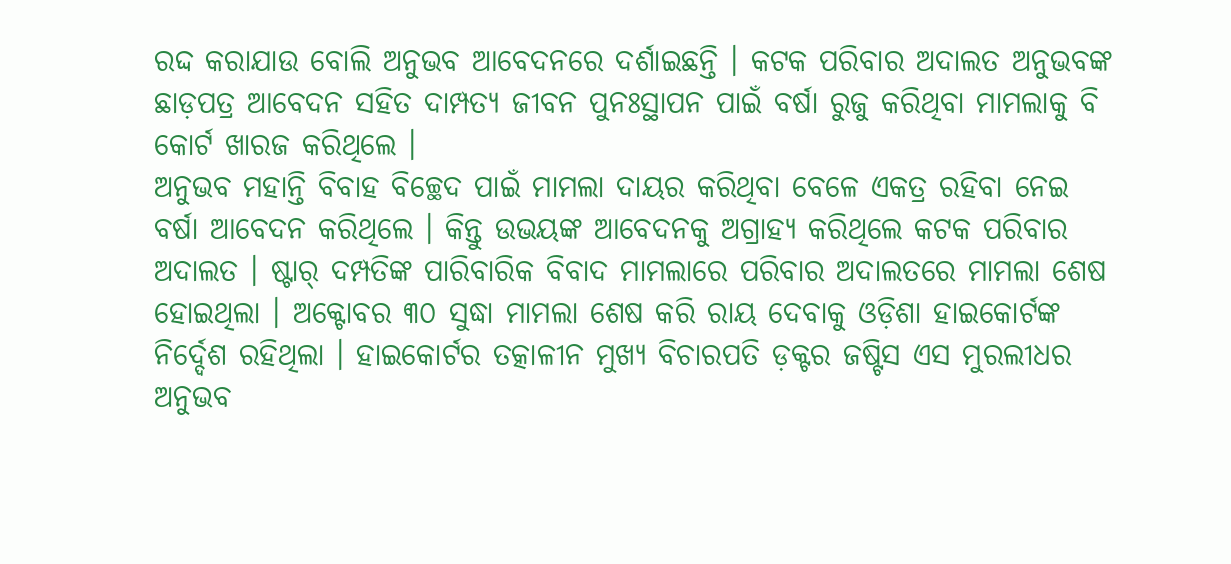ରଦ୍ଦ କରାଯାଉ ବୋଲି ଅନୁଭବ ଆବେଦନରେ ଦର୍ଶାଇଛନ୍ତି । କଟକ ପରିବାର ଅଦାଲତ ଅନୁଭବଙ୍କ ଛାଡ଼ପତ୍ର ଆବେଦନ ସହିତ ଦାମ୍ପତ୍ୟ ଜୀବନ ପୁନଃସ୍ଥାପନ ପାଇଁ ବର୍ଷା ରୁଜୁ କରିଥିବା ମାମଲାକୁ ବି କୋର୍ଟ ଖାରଜ କରିଥିଲେ ।
ଅନୁଭବ ମହାନ୍ତି ବିବାହ ବିଚ୍ଛେଦ ପାଇଁ ମାମଲା ଦାୟର କରିଥିବା ବେଳେ ଏକତ୍ର ରହିବା ନେଇ ବର୍ଷା ଆବେଦନ କରିଥିଲେ । କିନ୍ତୁ ଉଭୟଙ୍କ ଆବେଦନକୁ ଅଗ୍ରାହ୍ୟ କରିଥିଲେ କଟକ ପରିବାର ଅଦାଲତ । ଷ୍ଟାର୍ ଦମ୍ପତିଙ୍କ ପାରିବାରିକ ବିବାଦ ମାମଲାରେ ପରିବାର ଅଦାଲତରେ ମାମଲା ଶେଷ ହୋଇଥିଲା । ଅକ୍ଟୋବର ୩୦ ସୁଦ୍ଧା ମାମଲା ଶେଷ କରି ରାୟ ଦେବାକୁ ଓଡ଼ିଶା ହାଇକୋର୍ଟଙ୍କ ନିର୍ଦ୍ଦେଶ ରହିଥିଲା । ହାଇକୋର୍ଟର ତତ୍କାଳୀନ ମୁଖ୍ୟ ବିଚାରପତି ଡ଼କ୍ଟର ଜଷ୍ଟିସ ଏସ ମୁରଲୀଧର ଅନୁଭବ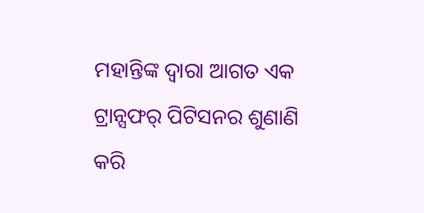ମହାନ୍ତିଙ୍କ ଦ୍ଵାରା ଆଗତ ଏକ ଟ୍ରାନ୍ସଫର୍ ପିଟିସନର ଶୁଣାଣି କରି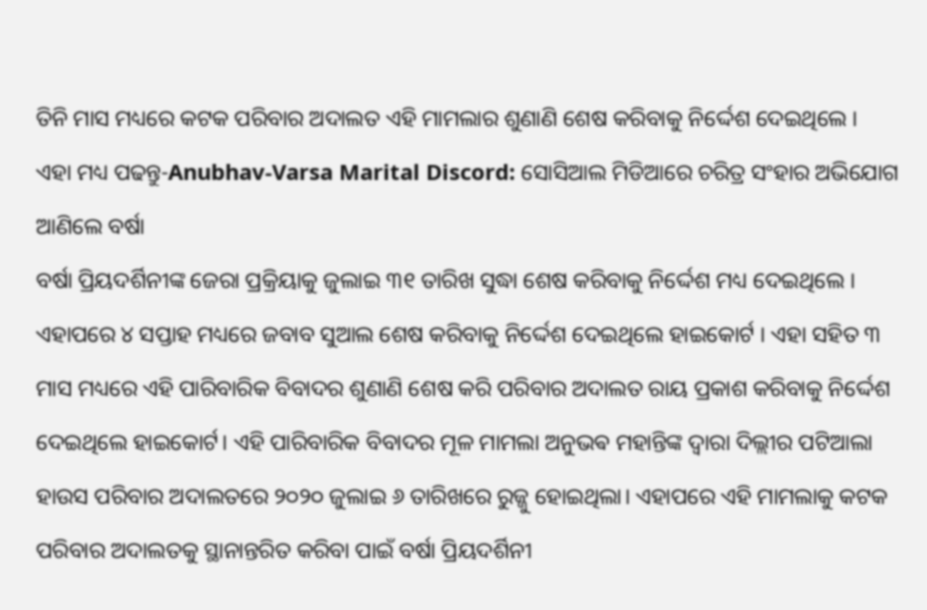ତିନି ମାସ ମଧ୍ୟରେ କଟକ ପରିବାର ଅଦାଲତ ଏହି ମାମଲାର ଶୁଣାଣି ଶେଷ କରିବାକୁ ନିର୍ଦ୍ଦେଶ ଦେଇଥିଲେ ।
ଏହା ମଧ୍ୟ ପଢନ୍ତୁ-Anubhav-Varsa Marital Discord: ସୋସିଆଲ ମିଡିଆରେ ଚରିତ୍ର ସଂହାର ଅଭିଯୋଗ ଆଣିଲେ ବର୍ଷା
ବର୍ଷା ପ୍ରିୟଦର୍ଶିନୀଙ୍କ ଜେରା ପ୍ରକ୍ରିୟାକୁ ଜୁଲାଇ ୩୧ ତାରିଖ ସୁଦ୍ଧା ଶେଷ କରିବାକୁ ନିର୍ଦ୍ଦେଶ ମଧ୍ୟ ଦେଇଥିଲେ । ଏହାପରେ ୪ ସପ୍ତାହ ମଧ୍ୟରେ ଜବାବ ସୁଆଲ ଶେଷ କରିବାକୁ ନିର୍ଦ୍ଦେଶ ଦେଇଥିଲେ ହାଇକୋର୍ଟ । ଏହା ସହିତ ୩ ମାସ ମଧ୍ୟରେ ଏହି ପାରିବାରିକ ବିବାଦର ଶୁଣାଣି ଶେଷ କରି ପରିବାର ଅଦାଲତ ରାୟ ପ୍ରକାଶ କରିବାକୁ ନିର୍ଦ୍ଦେଶ ଦେଇଥିଲେ ହାଇକୋର୍ଟ। ଏହି ପାରିବାରିକ ବିବାଦର ମୂଳ ମାମଲା ଅନୁଭଵ ମହାନ୍ତିଙ୍କ ଦ୍ଵାରା ଦିଲ୍ଲୀର ପଟିଆଲା ହାଉସ ପରିବାର ଅଦାଲତରେ ୨୦୨୦ ଜୁଲାଇ ୬ ତାରିଖରେ ରୁଜ୍ଜୁ ହୋଇଥିଲା। ଏହାପରେ ଏହି ମାମଲାକୁ କଟକ ପରିବାର ଅଦାଲତକୁ ସ୍ଥାନାନ୍ତରିତ କରିବା ପାଇଁ ବର୍ଷା ପ୍ରିୟଦର୍ଶିନୀ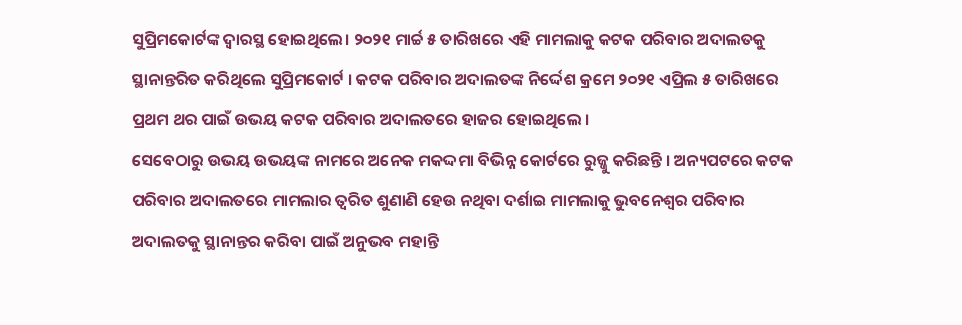ସୁପ୍ରିମକୋର୍ଟଙ୍କ ଦ୍ୱାରସ୍ଥ ହୋଇଥିଲେ। ୨୦୨୧ ମାର୍ଚ୍ଚ ୫ ତାରିଖରେ ଏହି ମାମଲାକୁ କଟକ ପରିବାର ଅଦାଲତକୁ ସ୍ଥାନାନ୍ତରିତ କରିଥିଲେ ସୁପ୍ରିମକୋର୍ଟ । କଟକ ପରିବାର ଅଦାଲତଙ୍କ ନିର୍ଦ୍ଦେଶ କ୍ରମେ ୨୦୨୧ ଏପ୍ରିଲ ୫ ତାରିଖରେ ପ୍ରଥମ ଥର ପାଇଁ ଉଭୟ କଟକ ପରିବାର ଅଦାଲତରେ ହାଜର ହୋଇଥିଲେ ।
ସେବେଠାରୁ ଉଭୟ ଉଭୟଙ୍କ ନାମରେ ଅନେକ ମକଦ୍ଦମା ବିଭିନ୍ନ କୋର୍ଟରେ ରୁଜ୍ଜୁ କରିଛନ୍ତି । ଅନ୍ୟପଟରେ କଟକ ପରିବାର ଅଦାଲତରେ ମାମଲାର ତ୍ୱରିତ ଶୁଣାଣି ହେଉ ନଥିବା ଦର୍ଶାଇ ମାମଲାକୁ ଭୁବନେଶ୍ୱର ପରିବାର ଅଦାଲତକୁ ସ୍ଥାନାନ୍ତର କରିବା ପାଇଁ ଅନୁଭବ ମହାନ୍ତି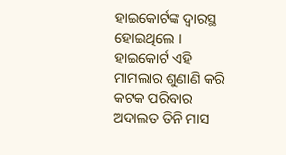ହାଇକୋର୍ଟଙ୍କ ଦ୍ୱାରସ୍ଥ ହୋଇଥିଲେ । ହାଇକୋର୍ଟ ଏହି ମାମଲାର ଶୁଣାଣି କରି କଟକ ପରିବାର ଅଦାଲତ ତିନି ମାସ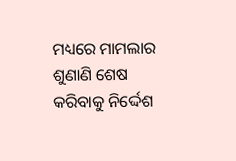ମଧ୍ୟରେ ମାମଲାର ଶୁଣାଣି ଶେଷ କରିବାକୁ ନିର୍ଦ୍ଦେଶ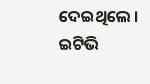ଦେଇଥିଲେ ।
ଇଟିଭି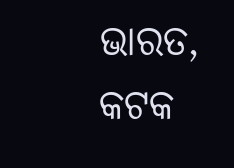ଭାରତ, କଟକ